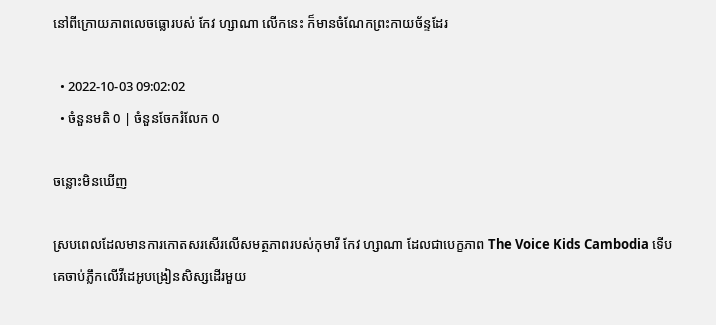នៅពីក្រោយភាពលេចធ្លោរបស់ កែវ ហ្សាណា លើកនេះ ក៏មានចំណែកព្រះកាយច័ន្ទដែរ

  • 2022-10-03 09:02:02
  • ចំនួនមតិ 0 | ចំនួនចែករំលែក 0

ចន្លោះមិនឃើញ

ស្របពេលដែលមានការកោតសរសើរលើសមត្ថភាពរបស់កុមារី កែវ ហ្សាណា ដែលជាបេក្ខភាព The Voice Kids Cambodia ទើបគេចាប់ភ្លឹកលើវីដេអូបង្រៀនសិស្សដើរមួយ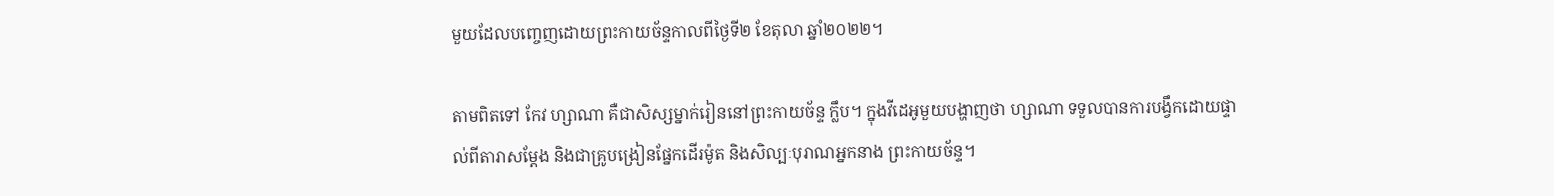មួយដែលបញ្ចេញដោយព្រះកាយច័ន្ទកាលពីថ្ងៃទី២ ខែតុលា ឆ្នាំ២០២២។

តាមពិតទៅ កែវ ហ្សាណា គឺជាសិស្សម្នាក់រៀននៅព្រះកាយច័ន្ទ ក្លឹប។ ក្នុងវីដេអូមួយបង្ហាញថា ហ្សាណា ទទួលបានការបង្វឹកដោយផ្ទាល់ពីតារាសម្ដែង និងជាគ្រូបង្រៀនផ្នែកដើរម៉ូត និងសិល្បៈបុរាណអ្នកនាង ព្រះកាយច័ន្ទ។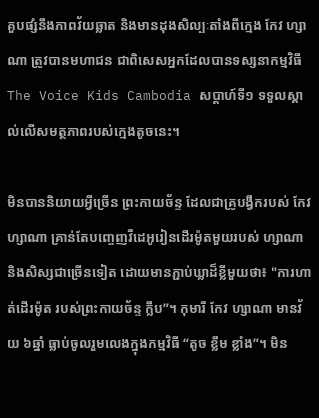គួបផ្សំនឹងភាពវ័យឆ្លាត និងមានដុងសិល្បៈតាំងពីក្មេង កែវ ហ្សាណា ត្រូវបានមហាជន ជាពិសេសអ្នកដែលបានទស្សនាកម្មវិធី The Voice Kids Cambodia សប្ដាហ៍ទី១ ទទួលស្គាល់លើសមត្ថភាពរបស់ក្មេងតូចនេះ។

មិនបាននិយាយអ្វីច្រើន ព្រះកាយច័ន្ទ ដែលជាគ្រូបង្វឹករបស់ កែវ ហ្សាណា គ្រាន់តែបញ្ចេញវីដេអូរៀនដើរម៉ូតមួយរបស់ ហ្សាណា និងសិស្សជាច្រើនទៀត ដោយមានភ្ជាប់ឃ្លាដ៏ខ្លីមួយថា៖ "ការហាត់ដើរម៉ូត របស់ព្រះកាយច័ន្ទ ក្លឹប”។ កុមារី កែវ ហ្សាណា មានវ័យ ៦ឆ្នាំ ធ្លាប់ចូលរួមលេងក្នុងកម្មវិធី “តូច ខ្លឹម ខ្លាំង”។ មិន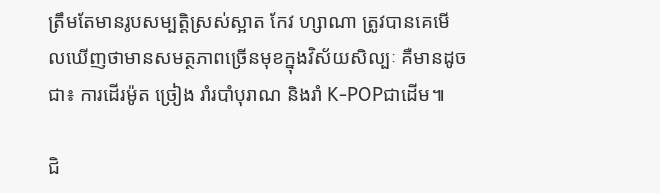ត្រឹមតែមានរូបសម្បត្ដិស្រស់ស្អាត កែវ ហ្សាណា ត្រូវបានគេមើលឃើញថាមានសមត្ថភាពច្រើនមុខក្នុងវិស័យសិល្បៈ គឺមានដូចជា៖ ការដើរម៉ូត ច្រៀង រាំរបាំបុរាណ និងរាំ K-POPជាដើម៕

ជិ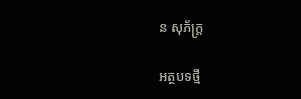ន សុភ័ក្ដ្រ

អត្ថបទថ្មី